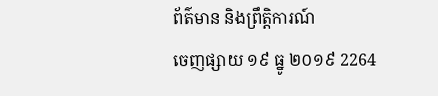ព័ត៌មាន និងព្រឹត្តិការណ៍
ចេញផ្សាយ ១៩ ធ្នូ ២០១៩ 2264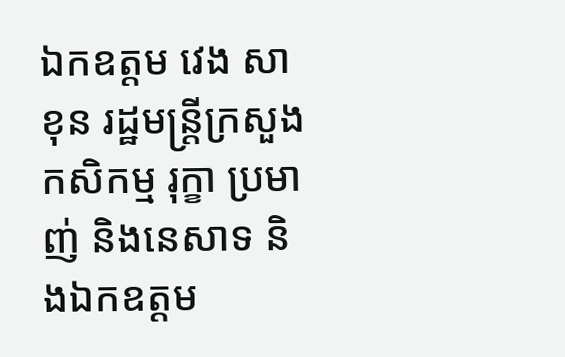ឯកឧត្តម វេង សាខុន រដ្ឋមន្រ្តីក្រសួងកសិកម្ម រុក្ខា ប្រមាញ់ និងនេសាទ និងឯកឧត្ដម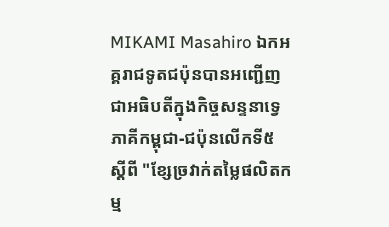MIKAMI Masahiro ឯកអគ្គរាជទូតជប៉ុនបានអញ្ជើញជាអធិបតីក្នុងកិច្ចសន្ទនាទ្វេភាគីកម្ពុជា-ជប៉ុនលើកទី៥ ស្ដីពី "ខ្សែច្រវាក់តម្លៃផលិតកម្ម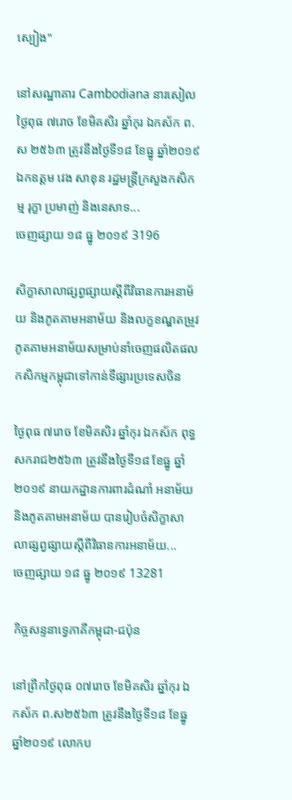ស្បៀង"

នៅសណ្ឋាគារ Cambodiana នារសៀលថ្ងៃពុធ ៧រោច ខែមិគសិរ ឆ្នាំកុរ ឯកស័ក ព.ស ២៥៦៣ ត្រូវនឹងថ្ងៃទី១៨ ខែធ្នូ ឆ្នាំ២០១៩ ឯកឧត្តម វេង សាខុន រដ្ឋមន្រ្តីក្រសួងកសិកម្ម រុក្ខា ប្រមាញ់ និងនេសាទ...
ចេញផ្សាយ ១៨ ធ្នូ ២០១៩ 3196

សិក្ខាសាលាផ្សព្វផ្សាយស្ដីពីវិធានការអនាម័យ និងភូតគាមអនាម័យ និងលក្ខខណ្ឌតម្រូវភូតគាមអនាម័យសម្រាប់នាំចេញផលិតផលកសិកម្មកម្ពុជាទៅកាន់ទីផ្សារប្រទេសចិន

ថ្ងៃពុធ ៧រោច ខែមិគសិរ ឆ្នាំកុរ ឯកស័ក ពុទ្ធសករាជ២៥៦៣ ត្រូវនឹងថ្ងៃទី១៨ ខែធ្នូ ឆ្នាំ២០១៩ នាយកដ្ឋានការពារដំណាំ អនាម័យ និងភូតគាមអនាម័យ បានរៀបចំសិក្ខាសាលាផ្សព្វផ្សាយស្ដីពីវិធានការអនាម័យ...
ចេញផ្សាយ ១៨ ធ្នូ ២០១៩ 13281

កិច្ចសន្ទនាទ្វេភាគីកម្ពុជា-ជប៉ុន

នៅព្រឹកថ្ងៃពុធ ០៧រោច ខែមិគសិរ ឆ្នាំកុរ ឯកស័ក ព.ស២៥៦៣ ត្រូវនឹងថ្ងៃទី១៨ ខែធ្នូ ឆ្នាំ២០១៩ លោកប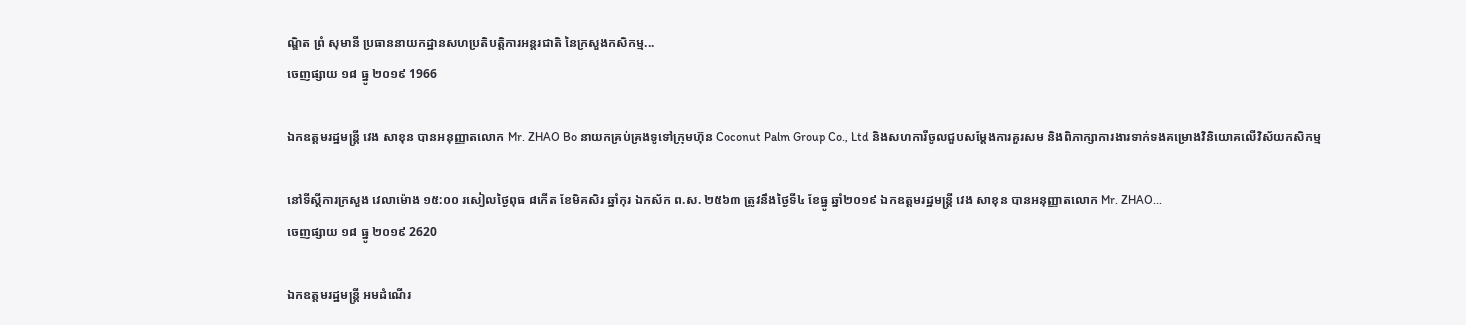ណ្ឌិត ព្រំ សុមានី ប្រធាននាយកដ្ឋានសហប្រតិបត្តិការអន្តរជាតិ នៃក្រសួងកសិកម្ម...
ចេញផ្សាយ ១៨ ធ្នូ ២០១៩ 1966

ឯកឧត្តមរដ្ឋមន្ត្រី វេង សាខុន បានអនុញ្ញាតលោក Mr. ZHAO Bo នាយកគ្រប់គ្រងទូទៅក្រុមហ៊ុន Coconut Palm Group Co., Ltd និងសហការីចូលជួបសម្តែងការគួរសម និងពិភាក្សាការងារទាក់ទងគម្រោងវិនិយោគលើវិស័យកសិកម្ម

នៅទីស្តីការក្រសួង វេលាម៉ោង ១៥:០០ រសៀលថ្ងៃពុធ ៨កើត ខែមិគសិរ ឆ្នាំកុរ ឯកស័ក ព.ស. ២៥៦៣ ត្រូវនឹងថ្ងៃទី៤ ខែធ្នូ ឆ្នាំ២០១៩ ឯកឧត្តមរដ្ឋមន្ត្រី វេង សាខុន បានអនុញ្ញាតលោក Mr. ZHAO...
ចេញផ្សាយ ១៨ ធ្នូ ២០១៩ 2620

ឯកឧត្តមរដ្ឋមន្រ្តី អមដំណើរ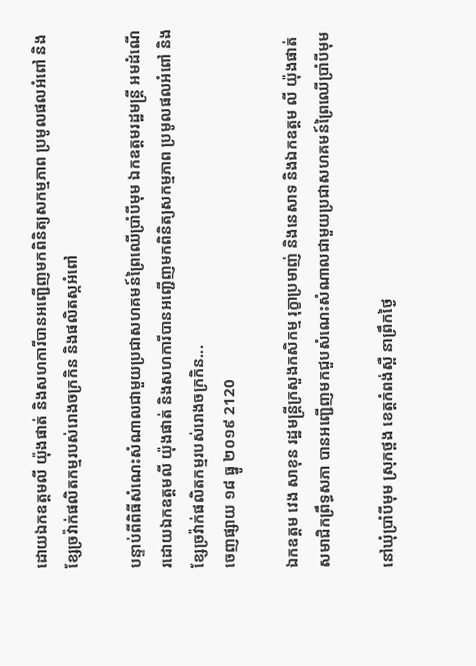ដោយឯកឧត្តមលី យ៉ុងផាត់ និងសហការីបានអញ្ជើញមកពិនិត្យសកម្មភាព ប្រមូលផលអំពៅ និងខ្សែច្រវ៉ាក់ផលិតកម្មរបស់រោងចក្រកិន និងផលិតស្កអំពៅ

បន្ទាប់ពីពិធីសំណេះសំណាលជាមួយប្រជាសហគមន៍ព្រៃឈើប្រាំបីមុម ឯកឧត្តមរដ្ឋមន្រ្តី អមដំណើរដោយឯកឧត្តមលី យ៉ុងផាត់ និងសហការីបានអញ្ជើញមកពិនិត្យសកម្មភាព ប្រមូលផលអំពៅ និងខ្សែច្រវ៉ាក់ផលិតកម្មរបស់រោងចក្រកិន...
ចេញផ្សាយ ១៨ ធ្នូ ២០១៩ 2120

ឯកឧត្តម វេង សាខុន រដ្ឋមន្រ្តីក្រសួងកសិកម្ម រុក្ខាប្រមាញ់ និងនេសាទ និងឯកឧត្តម លី យ៉ុងផាត់ សមាជិកព្រឹទ្ធសភា បានអញ្ជើញមកជួបសំណេះសំណាលជាមួយប្រជាសហគមន៍ព្រៃឈើប្រាំបីមុម

នៅឃុំប្រាំបីមុម ស្រុកថ្ពង ខេត្តកំពង់ស្ពឺ នាព្រឹកថ្ងៃ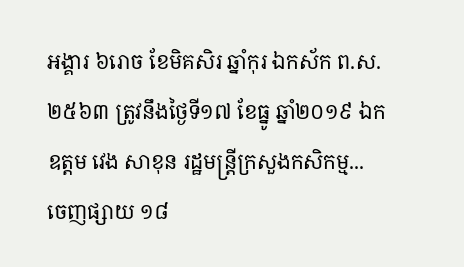អង្គារ ៦រោច ខែមិគសិរ ឆ្នាំកុរ ឯកស័ក ព.ស. ២៥៦៣ ត្រូវនឹងថ្ងៃទី១៧ ខែធ្នូ ឆ្នាំ២០១៩ ឯកឧត្តម វេង សាខុន រដ្ឋមន្រ្តីក្រសួងកសិកម្ម...
ចេញផ្សាយ ១៨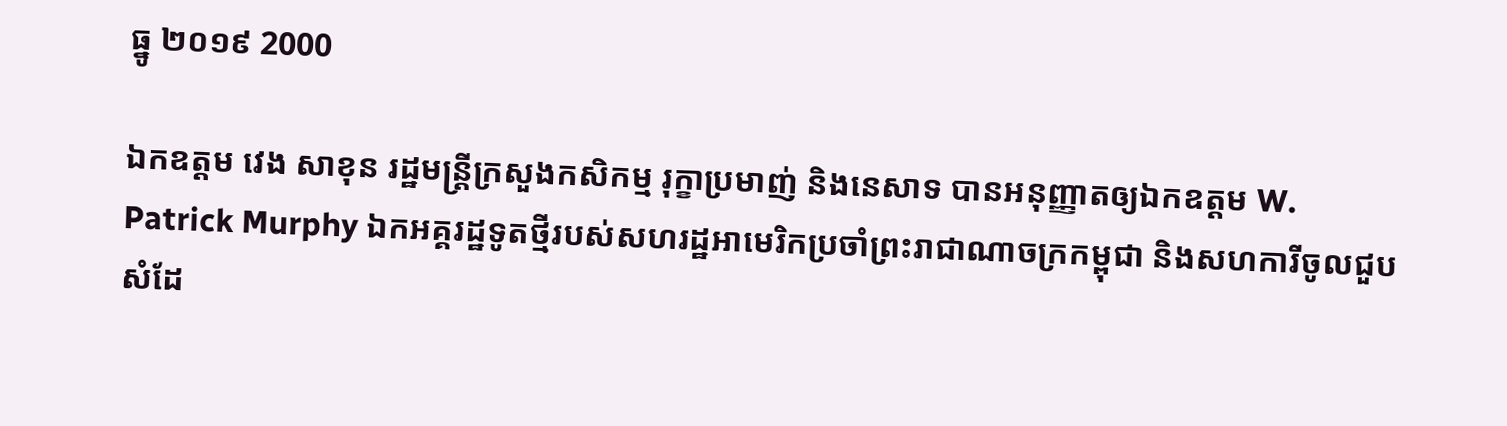ធ្នូ ២០១៩ 2000

ឯកឧត្តម វេង សាខុន រដ្ឋមន្ត្រីក្រសួងកសិកម្ម រុក្ខាប្រមាញ់ និងនេសាទ បានអនុញ្ញាតឲ្យឯកឧត្តម W. Patrick Murphy ឯកអគ្គរដ្ឋទូតថ្មីរបស់សហរដ្ឋអាមេរិកប្រចាំព្រះរាជាណាចក្រកម្ពុជា និងសហការីចូលជួបសំដែ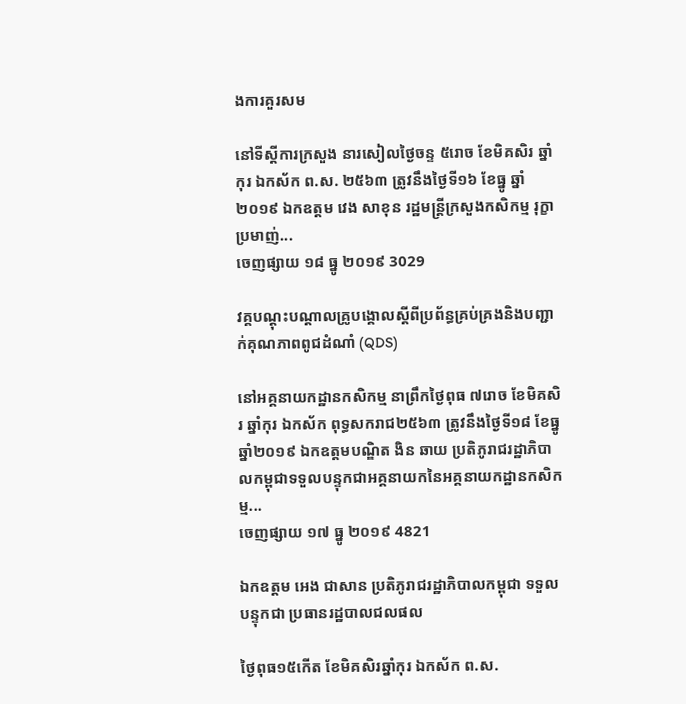ងការគួរសម

នៅទីស្តីការក្រសួង នារសៀលថ្ងៃចន្ទ ៥រោច ខែមិគសិរ ឆ្នាំកុរ ឯកស័ក ព.ស. ២៥៦៣ ត្រូវនឹងថ្ងៃទី១៦ ខែធ្នូ ឆ្នាំ២០១៩ ឯកឧត្តម វេង សាខុន រដ្ឋមន្ត្រីក្រសួងកសិកម្ម រុក្ខាប្រមាញ់...
ចេញផ្សាយ ១៨ ធ្នូ ២០១៩ 3029

វគ្គបណ្តុះបណ្តាលគ្រូបង្គោលស្តីពីប្រព័ន្ធគ្រប់គ្រងនិងបញ្ជាក់គុណភាពពូជដំណាំ (QDS)

នៅអគ្គនាយកដ្ឋានកសិកម្ម នាព្រឹកថ្ងៃពុធ ៧រោច ខែមិគសិរ ឆ្នាំកុរ ឯកស័ក ពុទ្ធសករាជ២៥៦៣ ត្រូវនឹងថ្ងៃទី១៨ ខែធ្នូ ឆ្នាំ២០១៩ ឯកឧត្តមបណ្ឌិត ងិន ឆាយ ប្រតិភូរាជរដ្ឋាភិបាលកម្ពុជាទទួលបន្ទុកជាអគ្គនាយកនៃអគ្គនាយកដ្ឋានកសិកម្ម...
ចេញផ្សាយ ១៧ ធ្នូ ២០១៩ 4821

ឯកឧត្តម អេង ជាសាន ប្រតិភូរាជរដ្ឋាភិបាលកម្ពុជា ទទួលបន្ទុកជា ប្រធានរដ្ឋបាលជលផល

ថ្ងៃពុធ១៥កើត ខែមិគសិរឆ្នាំកុរ ឯកស័ក ព.ស.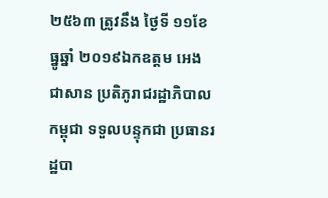២៥៦៣ ត្រូវនឹង ថ្ងៃទី ១១ខែ ធ្នូឆ្នាំ ២០១៩ឯកឧត្តម អេង ជាសាន ប្រតិភូរាជរដ្ឋាភិបាលកម្ពុជា ទទួលបន្ទុកជា ប្រធានរដ្ឋបា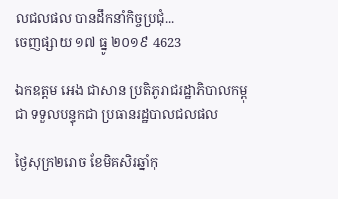លជលផល បានដឹកនាំកិច្ចប្រជុំ...
ចេញផ្សាយ ១៧ ធ្នូ ២០១៩ 4623

ឯកឧត្តម អេង ជាសាន ប្រតិភូរាជរដ្ឋាភិបាលកម្ពុជា ទទួលបន្ទុកជា ប្រធានរដ្ឋបាលជលផល

ថ្ងៃសុក្រ២រោច ខែមិគសិរឆ្នាំកុ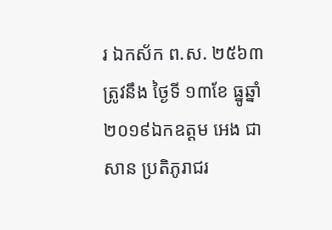រ ឯកស័ក ព.ស. ២៥៦៣ ត្រូវនឹង ថ្ងៃទី ១៣ខែ ធ្នូឆ្នាំ ២០១៩ឯកឧត្តម អេង ជាសាន ប្រតិភូរាជរ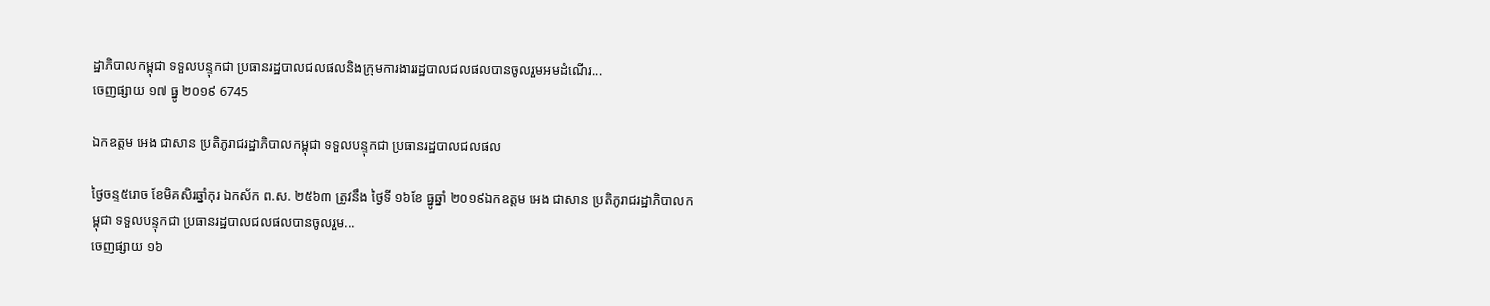ដ្ឋាភិបាលកម្ពុជា ទទួលបន្ទុកជា ប្រធានរដ្ឋបាលជលផលនិងក្រុមការងាររដ្ឋបាលជលផលបានចូលរួមអមដំណើរ...
ចេញផ្សាយ ១៧ ធ្នូ ២០១៩ 6745

ឯកឧត្តម អេង ជាសាន ប្រតិភូរាជរដ្ឋាភិបាលកម្ពុជា ទទួលបន្ទុកជា ប្រធានរដ្ឋបាលជលផល

ថ្ងៃចន្ទ៥រោច ខែមិគសិរឆ្នាំកុរ ឯកស័ក ព.ស. ២៥៦៣ ត្រូវនឹង ថ្ងៃទី ១៦ខែ ធ្នូឆ្នាំ ២០១៩ឯកឧត្តម អេង ជាសាន ប្រតិភូរាជរដ្ឋាភិបាលកម្ពុជា ទទួលបន្ទុកជា ប្រធានរដ្ឋបាលជលផលបានចូលរួម...
ចេញផ្សាយ ១៦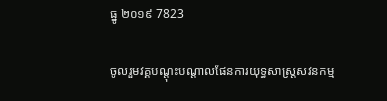ធ្នូ ២០១៩ 7823

ចូលរួមវគ្គបណ្តុះបណ្តាលផែនការយុទ្ធសាស្រ្តសវនកម្ម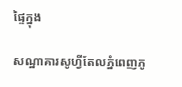ផ្ទៃក្នុង

សណ្ឋាគារសូហ្វីតែលភ្នំពេញភូ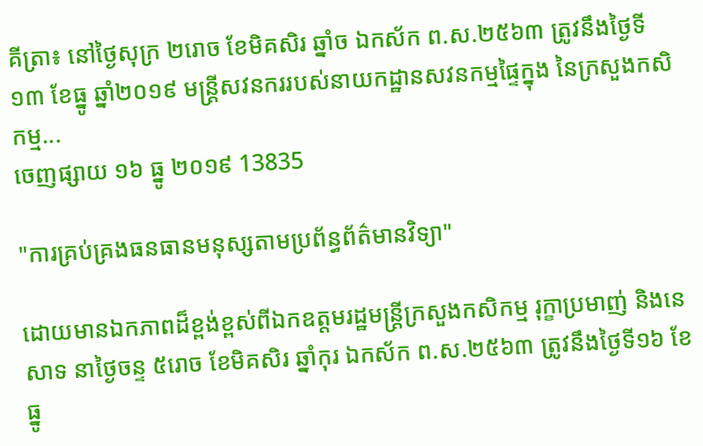គីត្រា៖ នៅថ្ងៃសុក្រ ២រោច ខែមិគសិរ ឆ្នាំច ឯកស័ក ព.ស.២៥៦៣ ត្រូវនឹងថ្ងៃទី១៣ ខែធ្នូ ឆ្នាំ២០១៩ មន្ត្រីសវនកររបស់នាយកដ្ឋានសវនកម្មផ្ទៃក្នុង នៃក្រសួងកសិកម្ម...
ចេញផ្សាយ ១៦ ធ្នូ ២០១៩ 13835

"ការគ្រប់គ្រងធនធានមនុស្សតាមប្រព័ន្ធព័ត៌មានវិទ្យា"

ដោយមានឯកភាពដ៏ខ្ពង់ខ្ពស់ពីឯកឧត្តមរដ្ឋមន្ត្រីក្រសួងកសិកម្ម រុក្ខាប្រមាញ់ និងនេសាទ នាថ្ងៃចន្ទ ៥រោច ខែមិគសិរ ឆ្នាំកុរ ឯកស័ក ព.ស.២៥៦៣ ត្រូវនឹងថ្ងៃទី១៦ ខែធ្នូ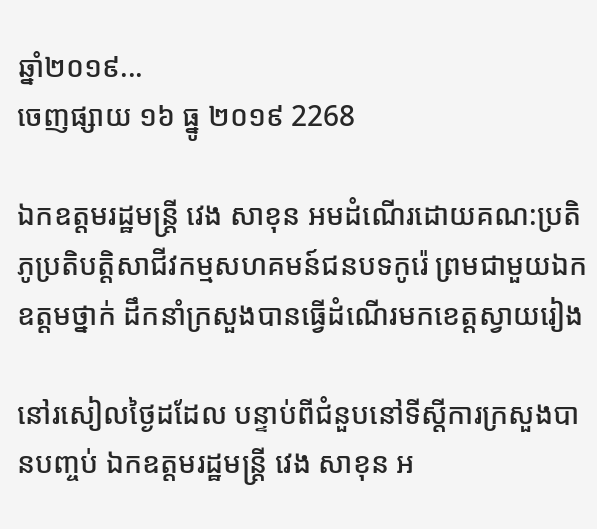ឆ្នាំ២០១៩...
ចេញផ្សាយ ១៦ ធ្នូ ២០១៩ 2268

ឯកឧត្តមរដ្ឋមន្ត្រី វេង សាខុន អមដំណើរដោយគណ:ប្រតិភូប្រតិបត្តិសាជីវកម្មសហគមន៍ជនបទកូរ៉េ ព្រមជាមួយឯកឧត្តមថ្នាក់ ដឹកនាំក្រសួងបានធ្វើដំណើរមកខេត្តស្វាយរៀង

នៅរសៀលថ្ងៃដដែល បន្ទាប់ពីជំនួបនៅទីស្តីការក្រសួងបានបញ្ចប់ ឯកឧត្តមរដ្ឋមន្ត្រី វេង សាខុន អ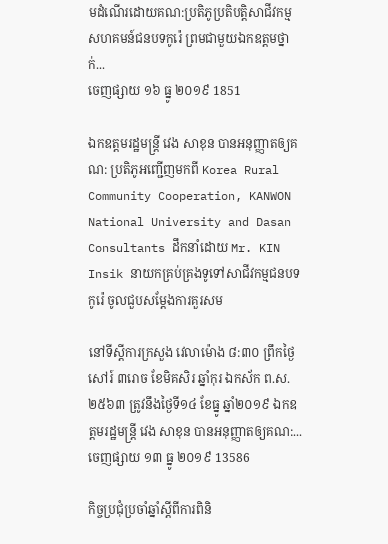មដំណើរដោយគណ:ប្រតិភូប្រតិបត្តិសាជីវកម្មសហគមន៍ជនបទកូរ៉េ ព្រមជាមួយឯកឧត្តមថ្នាក់...
ចេញផ្សាយ ១៦ ធ្នូ ២០១៩ 1851

ឯកឧត្តមរដ្ឋមន្ត្រី វេង សាខុន បានអនុញ្ញាតឲ្យគណ: ប្រតិភូអញ្ជើញមកពី Korea Rural Community Cooperation, KANWON National University and Dasan Consultants ដឹកនាំដោយ Mr. KIN Insik នាយកគ្រប់គ្រងទូទៅសាជីវកម្មជនបទកូរ៉េ ចូលជួបសម្តែងការគួរសម

នៅទីស្តីការក្រសួង វេលាម៉ោង ៨:៣០ ព្រឹកថ្ងៃសៅរ៍ ៣រោច ខែមិគសិរ ឆ្នាំកុរ ឯកស័ក ព.ស. ២៥៦៣ ត្រូវនឹងថ្ងៃទី១៤ ខែធ្នូ ឆ្នាំ២០១៩ ឯកឧត្តមរដ្ឋមន្ត្រី វេង សាខុន បានអនុញ្ញាតឲ្យគណ:...
ចេញផ្សាយ ១៣ ធ្នូ ២០១៩ 13586

កិច្ចប្រជុំប្រចាំឆ្នាំស្តីពីការពិនិ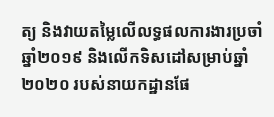ត្យ និងវាយតម្លៃលើលទ្ធផលការងារប្រចាំឆ្នាំ២០១៩ និងលើកទិសដៅសម្រាប់ឆ្នាំ២០២០ របស់នាយកដ្ឋានផែ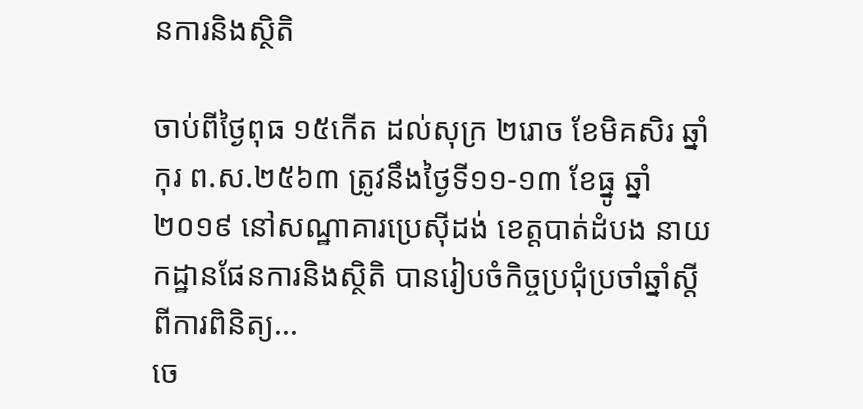នការនិងស្ថិតិ

ចាប់ពីថ្ងៃពុធ ១៥កើត ដល់សុក្រ ២រោច ខែមិគសិរ ឆ្នាំកុរ ព.ស.២៥៦៣ ត្រូវនឹងថ្ងៃទី១១-១៣ ខែធ្នូ ឆ្នាំ២០១៩ នៅសណ្ឋាគារប្រេស៊ីដង់ ខេត្តបាត់ដំបង នាយកដ្ឋានផែនការនិងស្ថិតិ បានរៀបចំកិច្ចប្រជុំប្រចាំឆ្នាំស្តីពីការពិនិត្យ...
ចេ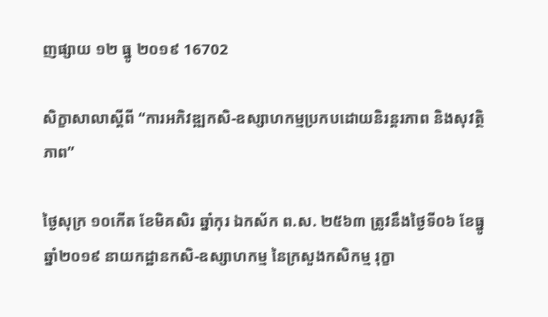ញផ្សាយ ១២ ធ្នូ ២០១៩ 16702

សិក្ខាសាលាស្ដីពី “ការអភិវឌ្ឍកសិ-ឧស្សាហកម្មប្រកបដោយនិរន្តរភាព និងសុវត្ថិភាព”

ថ្ងៃសុក្រ ១០កើត ខែមិគសិរ ឆ្នាំកុរ ឯកស័ក ព.ស. ២៥៦៣ ត្រូវនឹងថ្ងៃទី០៦ ខែធ្នូ ឆ្នាំ២០១៩ នាយកដ្ឋានកសិ-ឧស្សាហកម្ម នៃក្រសួងកសិកម្ម រុក្ខា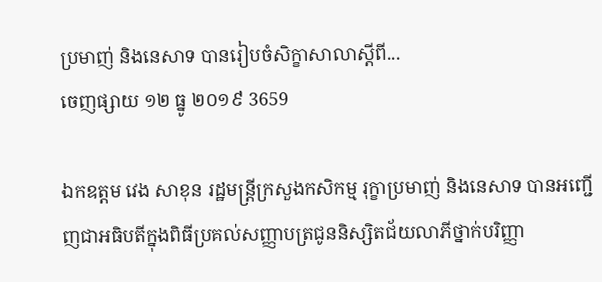ប្រមាញ់ និងនេសាទ បានរៀបចំសិក្ខាសាលាស្ដីពី...
ចេញផ្សាយ ១២ ធ្នូ ២០១៩ 3659

ឯកឧត្តម វេង សាខុន រដ្ឋមន្រ្តីក្រសួងកសិកម្ម រុក្ខាប្រមាញ់ និងនេសាទ បានអញ្ជើញជាអធិបតីក្នុងពិធីប្រគល់សញ្ញាបត្រជូននិស្សិតជ័យលាភីថ្នាក់បរិញ្ញា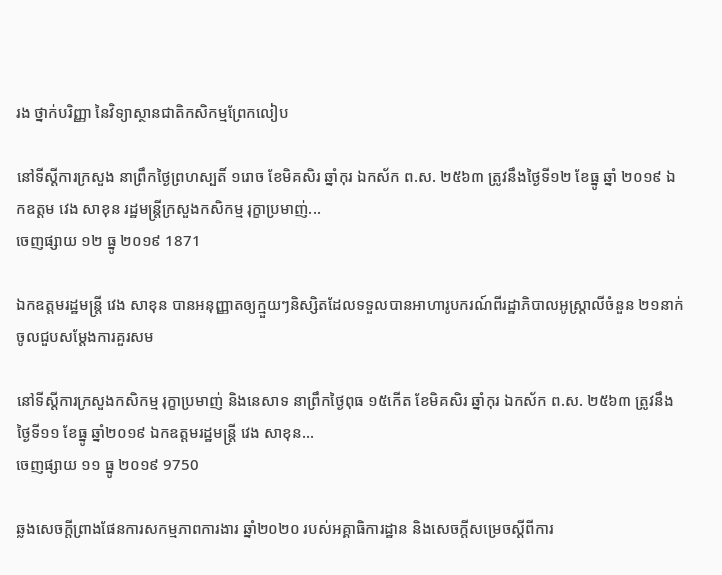រង ថ្នាក់បរិញ្ញា នៃវិទ្យាស្ថានជាតិកសិកម្មព្រែកលៀប

នៅទីស្តីការក្រសួង នាព្រឹកថ្ងៃព្រហស្បតិ៍ ១រោច ខែមិគសិរ ឆ្នាំកុរ ឯកស័ក ព.ស. ២៥៦៣ ត្រូវនឹងថ្ងៃទី១២ ខែធ្នូ ឆ្នាំ ២០១៩ ឯកឧត្តម វេង សាខុន រដ្ឋមន្រ្តីក្រសួងកសិកម្ម រុក្ខាប្រមាញ់...
ចេញផ្សាយ ១២ ធ្នូ ២០១៩ 1871

ឯកឧត្តមរដ្ឋមន្រ្តី វេង សាខុន បានអនុញ្ញាតឲ្យក្មួយៗនិស្សិតដែលទទួលបានអាហារូបករណ៍ពីរដ្ឋាភិបាលអូស្រ្តាលីចំនួន ២១នាក់ ចូលជួបសម្តែងការគួរសម

នៅទីស្តីការក្រសួងកសិកម្ម រុក្ខាប្រមាញ់ និងនេសាទ នាព្រឹកថ្ងៃពុធ ១៥កើត ខែមិគសិរ ឆ្នាំកុរ ឯកស័ក ព.ស. ២៥៦៣ ត្រូវនឹងថ្ងៃទី១១ ខែធ្នូ ឆ្នាំ២០១៩ ឯកឧត្តមរដ្ឋមន្រ្តី វេង សាខុន...
ចេញផ្សាយ ១១ ធ្នូ ២០១៩ 9750

ឆ្លងសេចក្តីព្រាងផែនការសកម្មភាពការងារ ឆ្នាំ២០២០ របស់អគ្គាធិការដ្ឋាន និងសេចក្តីសម្រេចស្តីពីការ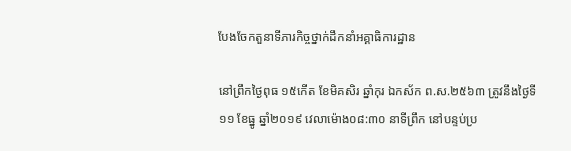បែងចែកតួនាទីភារកិច្ចថ្នាក់ដឹកនាំអគ្គាធិការដ្ឋាន

នៅព្រឹកថ្ងៃពុធ ១៥កើត ខែមិគសិរ ឆ្នាំកុរ ឯកស័ក ព.ស.២៥៦៣ ត្រូវនឹងថ្ងៃទី១១ ខែធ្នូ ឆ្នាំ២០១៩ វេលាម៉ោង០៨:៣០ នាទីព្រឹក នៅបន្ទប់ប្រ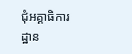ជុំអគ្គាធិការដ្ឋាន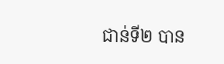ជាន់ទី២ បាន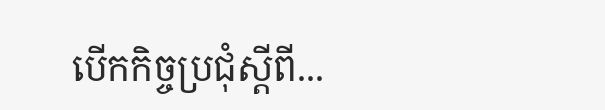បើកកិច្ចប្រជុំស្តីពី...